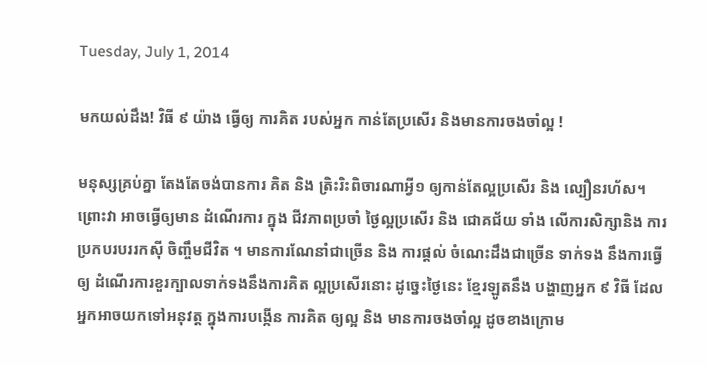Tuesday, July 1, 2014

មកយល់ដឹង! វិធី ៩ យ៉ាង ធ្វើឲ្យ ការគិត របស់អ្នក កាន់តែប្រសើរ និងមានការចងចាំល្អ !

មនុស្សគ្រប់គ្នា តែងតែចង់បានការ គិត និង ត្រិះរិះពិចារណាអ្វី១ ឲ្យកាន់តែល្អប្រសើរ និង ល្បឿនរហ័ស។ ព្រោះវា អាចធ្វើឲ្យមាន ដំណើរការ ក្នុង ជីវភាពប្រចាំ ថ្ងៃល្អប្រសើរ និង ជោគជ័យ ទាំង លើការសិក្សានិង ការ ប្រកបរបររកស៊ី ចិញ្ចឹមជីវិត ។ មានការណែនាំជាច្រើន និង ការផ្តល់ ចំណេះដឹងជាច្រើន ទាក់ទង នឹងការធ្វើឲ្យ ដំណើរការខួរក្បាលទាក់ទងនឹងការគិត ល្អប្រសើរនោះ ដូច្នេះថៃ្ងនេះ ខ្មែរឡូតនឹង បង្ហាញអ្នក ៩ វិធី ដែលអ្នកអាចយកទៅអនុវត្ត ក្នុងការបង្កើន ការគិត ឲ្យល្អ និង មានការចងចាំល្អ ដូចខាងក្រោម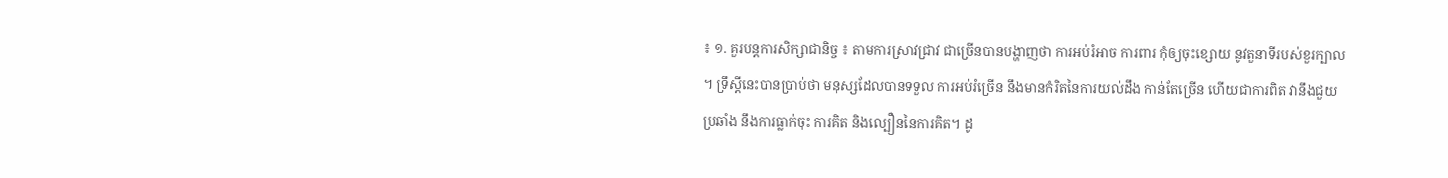៖ ១. គួរបន្តការសិក្សាជានិច្ច ៖ តាមការស្រាវជ្រាវ ជាច្រើនបានបង្ហាញថា ការអប់រំអាច ការពារ កុំឲ្យចុះខ្សោយ នូវតួនាទីរបស់ខួរក្បាល ។ ទ្រឹស្តីនេះបានប្រាប់ថា មនុស្សដែលបានទទួល ការអប់រំច្រើន នឹងមានកំរិតនៃការយល់ដឹង កាន់តែច្រើន ហើយជាការពិត វានឹងជួយប្រឆាំង នឹងការធ្លាក់ចុះ ការគិត និងល្បឿននៃការគិត។ ដូ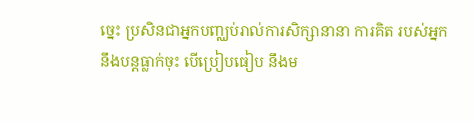ច្នេះ ប្រសិនជាអ្នកបញ្ឈប់រាល់ការសិក្សានានា ការគិត របស់អ្នក នឹងបន្តធ្លាក់ចុះ បើប្រៀបធៀប នឹងម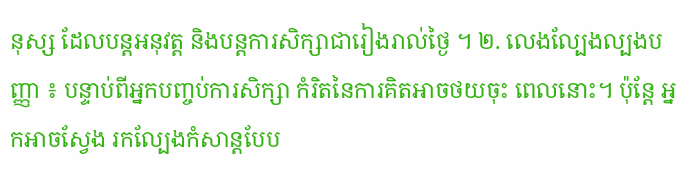នុស្ស ដែលបន្តអនុវត្ត និងបន្តការសិក្សាជារៀងរាល់ថ្ងៃ ។ ២. លេងល្បែងល្បងបញ្ញា ៖ បន្ទាប់ពីអ្នកបញ្ចប់ការសិក្សា កំរិតនៃការគិតអាចថយចុះ ពេលនោះ។ ប៉ុន្តែ អ្នកអាចសែ្វង រកល្បែងកំសាន្តបែប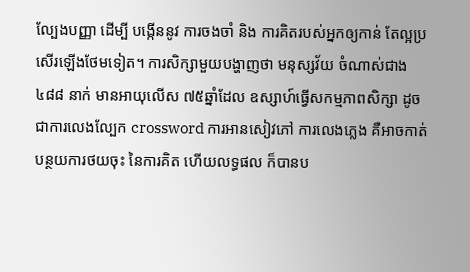ល្បែងបញ្ញា ដើម្បី បង្កើននូវ ការចងចាំ និង ការគិតរបស់អ្នកឲ្យកាន់ តែល្អប្រសើរឡើងថែមទៀត។ ការសិក្សាមួយបង្ហាញថា មនុស្សវ័យ ចំណាស់ជាង ៤៨៨ នាក់ មានអាយុលើស ៧៥ឆ្នាំដែល ឧស្សាហ៍ធ្វើសកម្មភាពសិក្សា ដូចជាការលេងលែ្បក crossword ការអានសៀវភៅ ការលេងភ្លេង គឺអាចកាត់បន្ថយការថយចុះ នៃការគិត ហើយលទ្ធផល ក៏បានប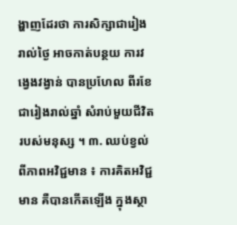ង្ហាញដែរថា ការសិក្សាជារៀងរាល់ថ្ងៃ អាចកាត់បន្ថយ ការវង្វេងវង្វាន់ បានប្រហែល ពីរខែ ជារៀងរាល់ឆ្នាំ សំរាប់មួយជីវិតរបស់មនុស្ស ។ ៣. ឈប់ខ្វល់ពីភាពអវិជ្ជមាន ៖ ការគិតអវិជ្ជមាន គឺបានកើតឡើង ក្នុងស្ថា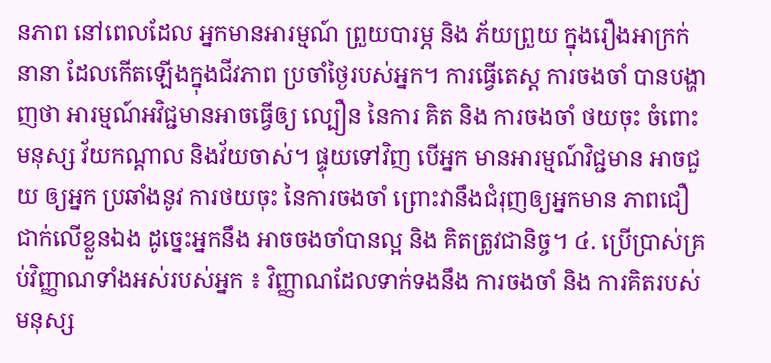នភាព នៅពេលដែល អ្នកមានអារម្មណ៍ ព្រួយបារម្ភ និង ភ័យព្រួយ ក្នុងរឿងអាក្រក់នានា ដែលកើតឡើងក្នុងជីវភាព ប្រចាំថ្ងៃរបស់អ្នក។ ការធ្វើតេស្ត ការចងចាំ បានបង្ហាញថា អារម្មណ៍អវិជ្ជមានអាចធ្វើឲ្យ ល្បឿន នៃការ គិត និង ការចងចាំ ថយចុះ ចំពោះមនុស្ស វ័យកណ្តាល និងវ័យចាស់។ ផ្ទុយទៅវិញ បើអ្នក មានអារម្មណ៍វិជ្ជមាន អាចជួយ ឲ្យអ្នក ប្រឆាំងនូវ ការថយចុះ នៃការចងចាំ ព្រោះវានឹងជំរុញឲ្យអ្នកមាន ភាពជឿជាក់លើខ្លួនឯង ដូច្នេះអ្នកនឹង អាចចងចាំបានល្អ និង គិតត្រូវជានិច្ច។ ៤. ប្រើប្រាស់គ្រប់វិញ្ញាណទាំងអស់របស់អ្នក ៖ វិញ្ញាណដែលទាក់ទងនឹង ការចងចាំ និង ការគិតរបស់ មនុស្ស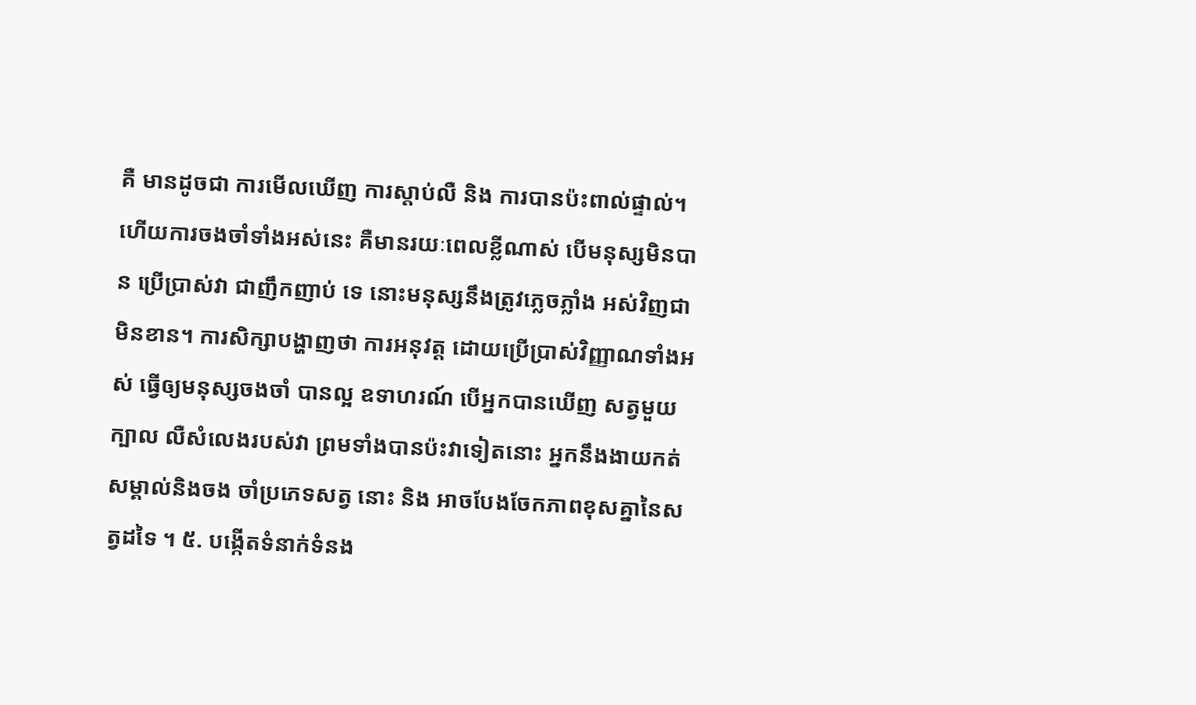គឺ មានដូចជា ការមើលឃើញ ការស្តាប់លឺ និង ការបានប៉ះពាល់ផ្ទាល់។ ហើយការចងចាំទាំងអស់នេះ គឺមានរយៈពេលខ្លីណាស់ បើមនុស្សមិនបាន ប្រើប្រាស់វា ជាញឹកញាប់ ទេ នោះមនុស្សនឹងត្រូវភ្លេចភ្លាំង អស់វិញជាមិនខាន។ ការសិក្សាបង្ហាញថា ការអនុវត្ត ដោយប្រើប្រាស់វិញ្ញាណទាំងអស់ ធ្វើឲ្យមនុស្សចងចាំ បានល្អ ឧទាហរណ៍ បើអ្នកបានឃើញ សត្វមួយក្បាល លឺសំលេងរបស់វា ព្រមទាំងបានប៉ះវាទៀតនោះ អ្នកនឹងងាយកត់សម្គាល់និងចង ចាំប្រភេទសត្វ នោះ និង អាចបែងចែកភាពខុសគ្នានៃសត្វដទៃ ។ ៥. បង្កើតទំនាក់ទំនង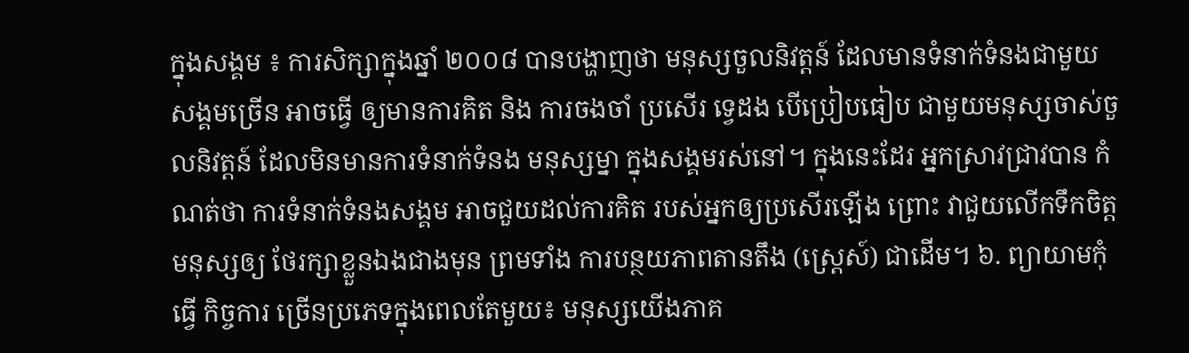ក្នុងសង្គម ៖ ការសិក្សាក្នុងឆ្នាំ ២០០៨ បានបង្ហាញថា មនុស្សចួលនិវត្តន៍ ដែលមានទំនាក់ទំនងជាមួយសង្គមច្រើន អាចធ្វើ ឲ្យមានការគិត និង ការចងចាំ ប្រសើរ ទេ្វដង បើប្រៀបធៀប ជាមួយមនុស្សចាស់ចួលនិវត្តន៍ ដែលមិនមានការទំនាក់ទំនង មនុស្សម្នា ក្នុងសង្គមរស់នៅ។ ក្នុងនេះដែរ អ្នកស្រាវជ្រាវបាន កំណត់ថា ការទំនាក់ទំនងសង្គម អាចជួយដល់ការគិត របស់អ្នកឲ្យប្រសើរឡើង ព្រោះ វាជួយលើកទឹកចិត្តមនុស្សឲ្យ ថែរក្សាខ្លួនឯងជាងមុន ព្រមទាំង ការបន្ថយភាពតានតឹង (ស្ត្រេស៍) ជាដើម។ ៦. ព្យាយាមកុំធ្វើ កិច្ចការ ច្រើនប្រភេទក្នុងពេលតែមួយ៖ មនុស្សយើងភាគ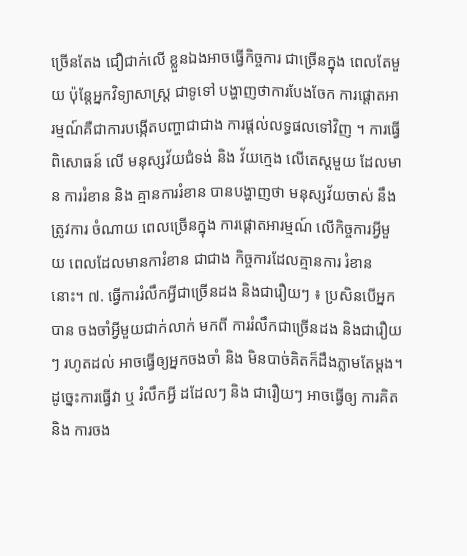ច្រើនតែង ជឿជាក់លើ ខ្លួនឯងអាចធ្វើកិច្ចការ ជាច្រើនក្នុង ពេលតែមួយ ប៉ុនែ្តអ្នកវិទ្យាសាស្រ្ត ជាទូទៅ បង្ហាញថាការបែងចែក ការផ្តោតអារម្មណ៍គឺជាការបង្កើតបញ្ហាជាជាង ការផ្តល់លទ្ធផលទៅវិញ ។ ការធ្វើ ពិសោធន៍ លើ មនុស្សវ័យជំទង់ និង វ័យក្មេង លើតេស្តមួយ ដែលមាន ការរំខាន និង គ្មានការរំខាន បានបង្ហាញថា មនុស្សវ័យចាស់ នឹងត្រូវការ ចំណាយ ពេលច្រើនក្នុង ការផ្តោតអារម្មណ៍ លើកិច្ចការអ្វីមួយ ពេលដែលមានការំខាន ជាជាង កិច្ចការដែលគ្មានការ រំខាននោះ។ ៧. ធ្វើការរំលឹកអ្វីជាច្រើនដង និងជារឿយៗ ៖ ប្រសិនបើអ្នកបាន ចងចាំអ្វីមួយជាក់លាក់ មកពី ការរំលឹកជាច្រើនដង និងជារឿយៗ រហូតដល់ អាចធ្វើឲ្យអ្នកចងចាំ និង មិនបាច់គិតក៏ដឹងភ្លាមតែម្តង។ ដូច្នេះការធ្វើវា ឬ រំលឹកអ្វី ដដែលៗ និង ជារឿយៗ អាចធ្វើឲ្យ ការគិត និង ការចង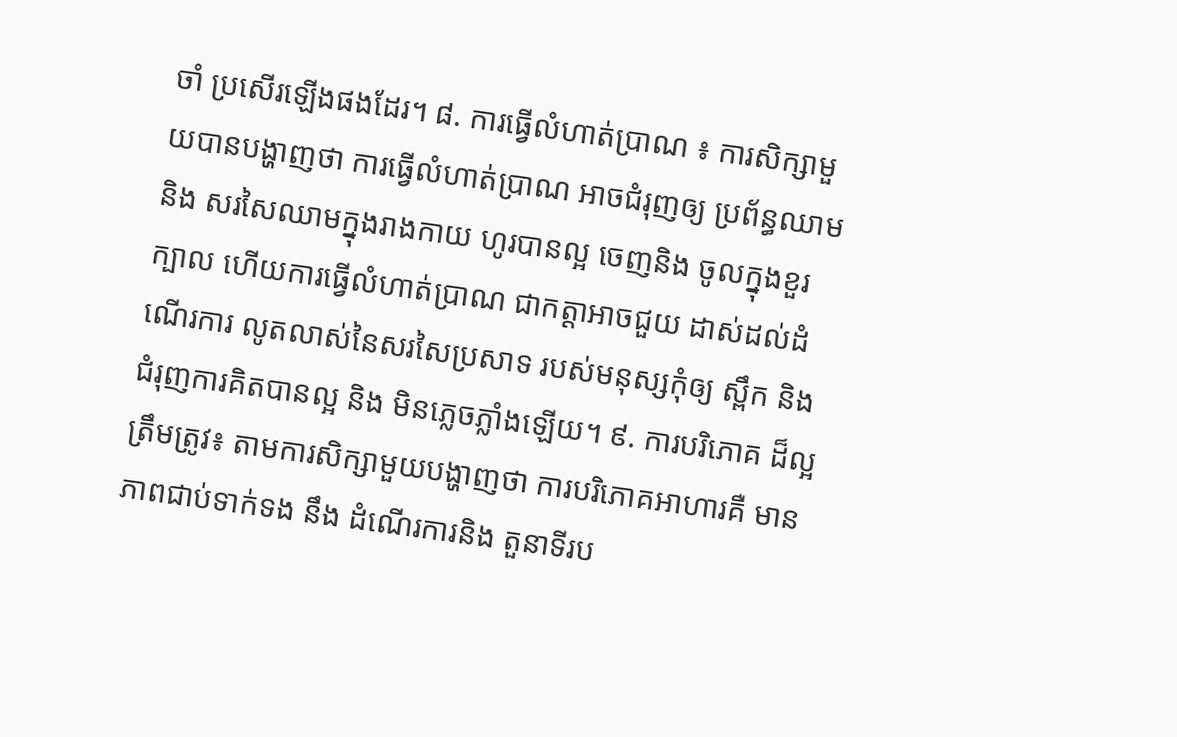ចាំ ប្រសើរឡើងផងដែរ។ ៨. ការធ្វើលំហាត់ប្រាណ ៖ ការសិក្សាមួយបានបង្ហាញថា ការធ្វើលំហាត់ប្រាណ អាចជំរុញឲ្យ ប្រព័ន្ធឈាម និង សរសៃឈាមក្នុងរាងកាយ ហូរបានល្អ ចេញនិង ចូលក្នុងខួរក្បាល ហើយការធ្វើលំហាត់ប្រាណ ជាកត្តាអាចជួយ ដាស់ដល់ដំណើរការ លូតលាស់នៃសរសៃប្រសាទ របស់មនុស្សកុំឲ្យ ស្ពឹក និង ជំរុញការគិតបានល្អ និង មិនភ្លេចភ្លាំងឡើយ។ ៩. ការបរិភោគ ដ៏ល្អត្រឹមត្រូវ៖ តាមការសិក្សាមួយបង្ហាញថា ការបរិភោគអាហារគឺ មានភាពជាប់ទាក់ទង នឹង ដំណើរការនិង តួនាទីរប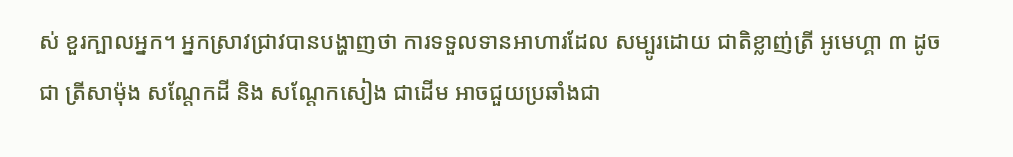ស់ ខួរក្បាលអ្នក។ អ្នកស្រាវជ្រាវបានបង្ហាញថា ការទទួលទានអាហារដែល សម្បូរដោយ ជាតិខ្លាញ់ត្រី អូមេហ្គា ៣ ដូចជា ត្រីសាម៉ុង សណែ្តកដី និង សណ្តែកសៀង ជាដើម អាចជួយប្រឆាំងជា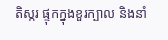តិស្ករ ផ្ទុកក្នុងខួរក្បាល និងនាំ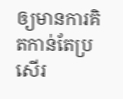ឲ្យមានការគិតកាន់តែប្រសើរ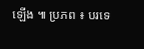ឡើង ៕ ប្រភព ៖ បរទេ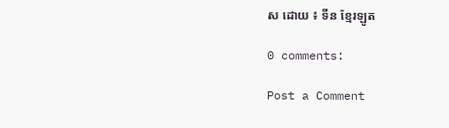ស ដោយ ៖ ទីន ខ្មែរឡូត

0 comments:

Post a Comment